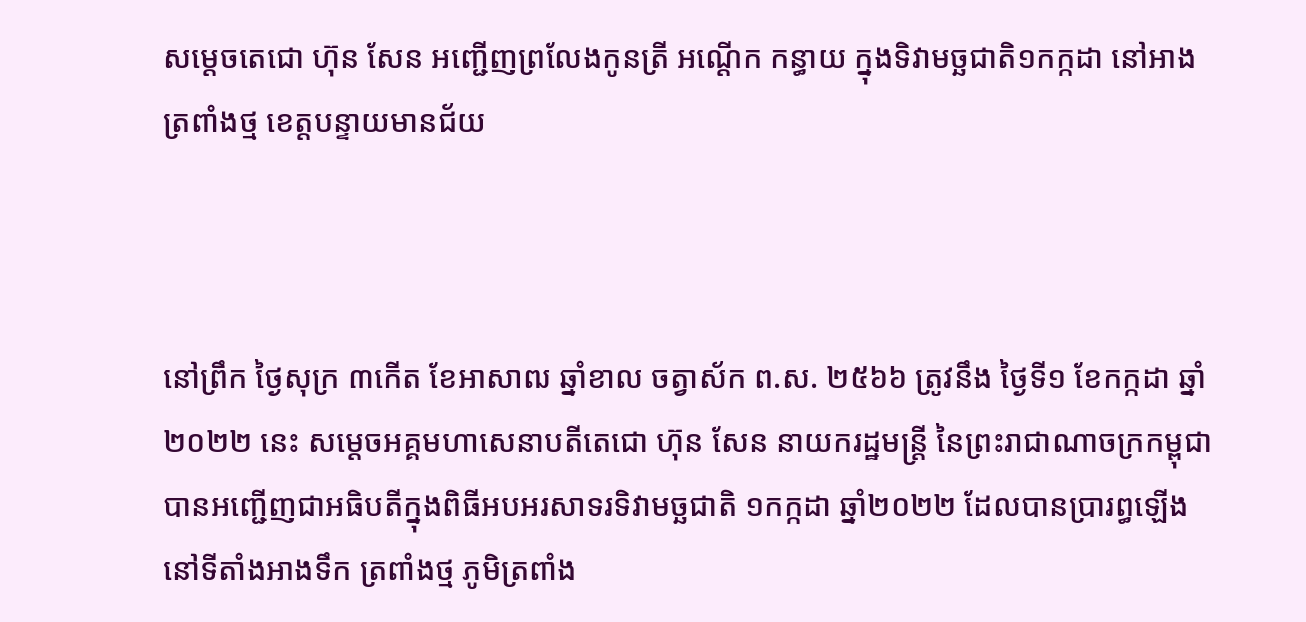សម្តេចតេជោ ហ៊ុន សែន អញ្ជើញព្រលែងកូនត្រី អណ្តើក កន្ធាយ ក្នុងទិវាមច្ឆជាតិ១កក្កដា នៅអាងត្រពាំងថ្ម ខេត្តបន្ទាយមានជ័យ



នៅព្រឹក ថ្ងៃសុក្រ ៣កើត ខែអាសាឍ ឆ្នាំខាល ចត្វាស័ក ព.ស. ២៥៦៦ ត្រូវនឹង ថ្ងៃទី១ ខែកក្កដា ឆ្នាំ២០២២ នេះ សម្តេចអគ្គមហាសេនាបតីតេជោ ហ៊ុន សែន នាយករដ្ឋមន្ត្រី នៃព្រះរាជាណាចក្រកម្ពុជា បានអញ្ជើញជាអធិបតីក្នុងពិធីអបអរសាទរទិវាមច្ឆជាតិ ១កក្កដា ឆ្នាំ២០២២ ដែលបានប្រារព្ធឡើងនៅទីតាំងអាងទឹក ត្រពាំងថ្ម ភូមិត្រពាំង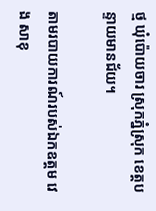ថ្ម ឃុំប៉ោយចារ ស្រុកភ្នំស្រុក ខេត្តបន្ទាយមានជ័យ។

តាមរបាយការណ៍របស់ឯកឧត្តម វេង សាខុ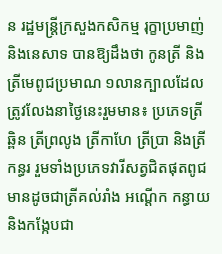ន រដ្ឋមន្ត្រីក្រសួងកសិកម្ម រុក្ខាប្រមាញ់ និងនេសាទ បានឱ្យដឹងថា កូនត្រី និងត្រីមេពូជប្រមាណ ១លានក្បាលដែលត្រូវលែងនាថ្ងៃនេះរួមមាន៖ ប្រភេទត្រីឆ្ពិន ត្រីព្រលូង ត្រីកាហែ ត្រីប្រា និងត្រីកន្ធរ រួមទាំងប្រភេទវារីសត្វជិតផុតពូជមានដូចជាត្រីគល់រាំង អណ្តើក កន្ធាយ និងកង្កែបជា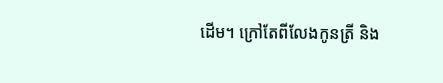ដើម។ ក្រៅតែពីលែងកូនត្រី និង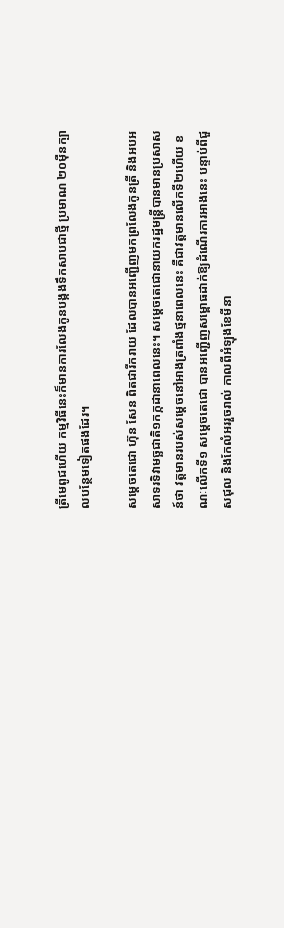ត្រីមេពូជហើយ កម្មវិធីនេះក៏មានការលែងកូនបង្កងទឹកសាបជាថ្មី ប្រមាណ ២០ម៉ឺនក្បាលបន្ថែមទៀតផងដែរ។

សម្តេចតេជោ ហ៊ុន សែន ពិតជារីករាយ ដែលបានអញ្ជើញមកព្រលែងកូនត្រី និងអបអសាទរទិវាមច្ឆជាតិ១កក្កដានាពេលនេះ។ សម្តេចតេជោនាយករដ្ឋមន្ត្រីបានមានប្រសាសន៍ថា វត្តមានរបស់សម្តេចនៅអាងត្រពាំងថ្មនាពេលនេះ គឺជាវត្តមានលើកទី២ហើយ ខណៈលើកទី១ សម្តេចតេជោ បានអញ្ជើញសម្ពោធដាក់ឱ្យដំណើរការអាងនេះ បន្ទាប់ពីជួសជុល និងកែលំអររួចរាល់ កាលពីអំឡុងខែមីនា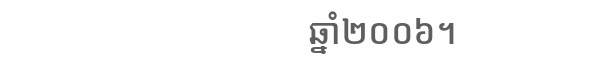ឆ្នាំ២០០៦។